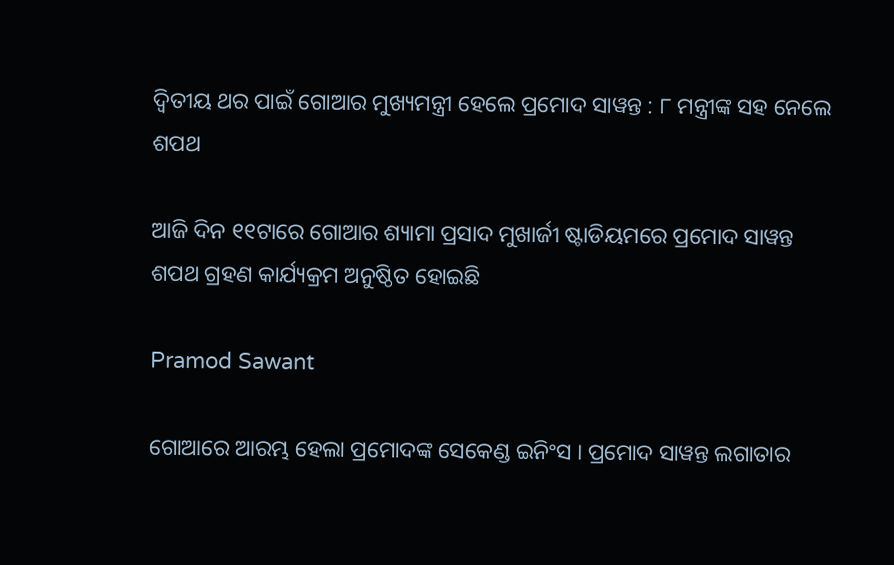ଦ୍ୱିତୀୟ ଥର ପାଇଁ ଗୋଆର ମୁଖ୍ୟମନ୍ତ୍ରୀ ହେଲେ ପ୍ରମୋଦ ସାୱନ୍ତ : ୮ ମନ୍ତ୍ରୀଙ୍କ ସହ ନେଲେ ଶପଥ

ଆଜି ଦିନ ୧୧ଟାରେ ଗୋଆର ଶ୍ୟାମା ପ୍ରସାଦ ମୁଖାର୍ଜୀ ଷ୍ଟାଡିୟମରେ ପ୍ରମୋଦ ସାୱନ୍ତ ଶପଥ ଗ୍ରହଣ କାର୍ଯ୍ୟକ୍ରମ ଅନୁଷ୍ଠିତ ହୋଇଛି

Pramod Sawant

ଗୋଆରେ ଆରମ୍ଭ ହେଲା ପ୍ରମୋଦଙ୍କ ସେକେଣ୍ଡ ଇନିଂସ । ପ୍ରମୋଦ ସାୱନ୍ତ ଲଗାତାର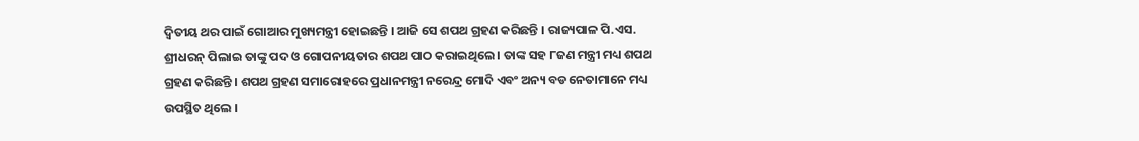ଦ୍ୱିତୀୟ ଥର ପାଇଁ ଗୋଆର ମୁଖ୍ୟମନ୍ତ୍ରୀ ହୋଇଛନ୍ତି । ଆଜି ସେ ଶପଥ ଗ୍ରହଣ କରିଛନ୍ତି । ରାଜ୍ୟପାଳ ପି.ଏସ. ଶ୍ରୀଧରନ୍ ପିଲାଇ ତାଙ୍କୁ ପଦ ଓ ଗୋପନୀୟତାର ଶପଥ ପାଠ କରାଇଥିଲେ । ତାଙ୍କ ସହ ୮ଜଣ ମନ୍ତ୍ରୀ ମଧ୍ୟ ଶପଥ ଗ୍ରହଣ କରିଛନ୍ତି । ଶପଥ ଗ୍ରହଣ ସମାରୋହରେ ପ୍ରଧାନମନ୍ତ୍ରୀ ନରେନ୍ଦ୍ର ମୋଦି ଏବଂ ଅନ୍ୟ ବଡ ନେତାମାନେ ମଧ୍ୟ ଉପସ୍ଥିତ ଥିଲେ ।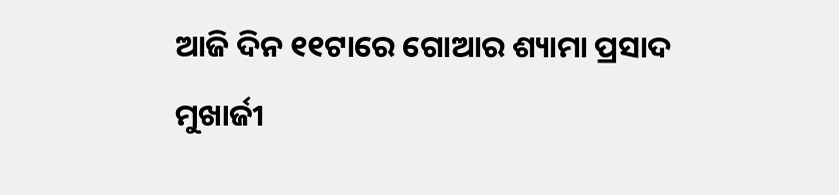ଆଜି ଦିନ ୧୧ଟାରେ ଗୋଆର ଶ୍ୟାମା ପ୍ରସାଦ ମୁଖାର୍ଜୀ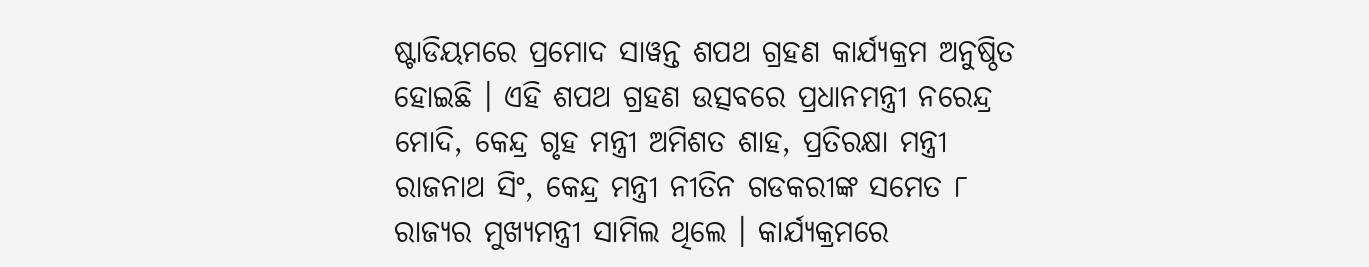ଷ୍ଟାଡିୟମରେ ପ୍ରମୋଦ ସାୱନ୍ତ ଶପଥ ଗ୍ରହଣ କାର୍ଯ୍ୟକ୍ରମ ଅନୁଷ୍ଠିତ ହୋଇଛି । ଏହି ଶପଥ ଗ୍ରହଣ ଉତ୍ସବରେ ପ୍ରଧାନମନ୍ତ୍ରୀ ନରେନ୍ଦ୍ର ମୋଦି, କେନ୍ଦ୍ର ଗୃହ ମନ୍ତ୍ରୀ ଅମିଶତ ଶାହ, ପ୍ରତିରକ୍ଷା ମନ୍ତ୍ରୀ ରାଜନାଥ ସିଂ, କେନ୍ଦ୍ର ମନ୍ତ୍ରୀ ନୀତିନ ଗଡକରୀଙ୍କ ସମେତ ୮ ରାଜ୍ୟର ମୁଖ୍ୟମନ୍ତ୍ରୀ ସାମିଲ ଥିଲେ । କାର୍ଯ୍ୟକ୍ରମରେ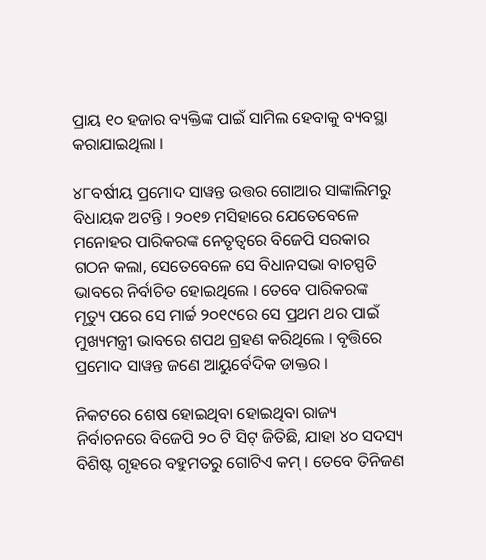ପ୍ରାୟ ୧୦ ହଜାର ବ୍ୟକ୍ତିଙ୍କ ପାଇଁ ସାମିଲ ହେବାକୁ ବ୍ୟବସ୍ଥା କରାଯାଇଥିଲା ।

୪୮ବର୍ଷୀୟ ପ୍ରମୋଦ ସାୱନ୍ତ ଉତ୍ତର ଗୋଆର ସାଙ୍କାଲିମରୁ ବିଧାୟକ ଅଟନ୍ତି । ୨୦୧୭ ମସିହାରେ ଯେତେବେଳେ ମନୋହର ପାରିକରଙ୍କ ନେତୃତ୍ୱରେ ବିଜେପି ସରକାର ଗଠନ କଲା, ସେତେବେଳେ ସେ ବିଧାନସଭା ବାଚସ୍ପତି ଭାବରେ ନିର୍ବାଚିତ ହୋଇଥିଲେ । ତେବେ ପାରିକରଙ୍କ ମୃତ୍ୟୁ ପରେ ସେ ମାର୍ଚ୍ଚ ୨୦୧୯ରେ ସେ ପ୍ରଥମ ଥର ପାଇଁ ମୁଖ୍ୟମନ୍ତ୍ରୀ ଭାବରେ ଶପଥ ଗ୍ରହଣ କରିଥିଲେ । ବୃତ୍ତିରେ ପ୍ରମୋଦ ସାୱନ୍ତ ଜଣେ ଆୟୁର୍ବେଦିକ ଡାକ୍ତର ।

ନିକଟରେ ଶେଷ ହୋଇଥିବା ହୋଇଥିବା ରାଜ୍ୟ ନିର୍ବାଚନରେ ବିଜେପି ୨୦ ଟି ସିଟ୍ ଜିତିଛି, ଯାହା ୪୦ ସଦସ୍ୟ ବିଶିଷ୍ଟ ଗୃହରେ ବହୁମତରୁ ଗୋଟିଏ କମ୍‌ । ତେବେ ତିନିଜଣ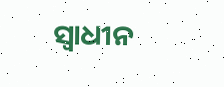ସ୍ୱାଧୀନ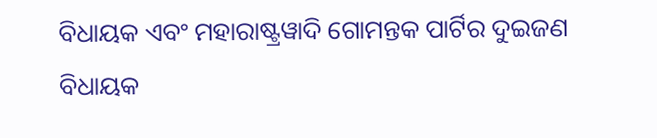ବିଧାୟକ ଏବଂ ମହାରାଷ୍ଟ୍ରୱାଦି ଗୋମନ୍ତକ ପାର୍ଟିର ଦୁଇଜଣ ବିଧାୟକ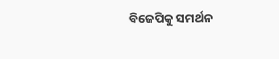ବିଜେପିକୁ ସମର୍ଥନ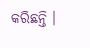କରିଛନ୍ତି ।